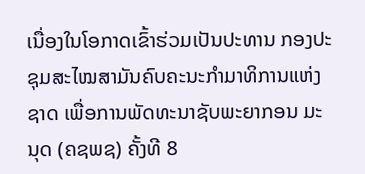ເນື່ອງໃນໂອກາດເຂົ້າຮ່ວມເປັນປະທານ ກອງປະຊຸມສະໄໝສາມັນຄົບຄະນະກຳມາທິການແຫ່ງຊາດ ເພື່ອການພັດທະນາຊັບພະຍາກອນ ມະນຸດ (ຄຊພຊ) ຄັ້ງທີ 8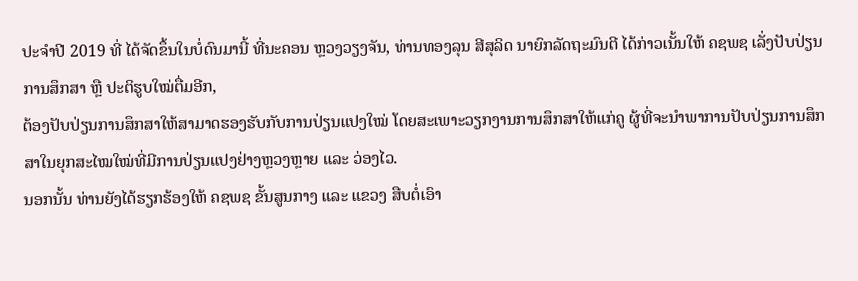ປະຈຳປີ 2019 ທີ່ ໄດ້ຈັດຂຶ້ນໃນບໍ່ດົນມານີ້ ທີ່ນະຄອນ ຫຼວງວຽງຈັນ, ທ່ານທອງລຸນ ສີສຸລິດ ນາຍົກລັດຖະມົນຕີ ໄດ້ກ່າວເນັ້ນໃຫ້ ຄຊພຊ ເລັ່ງປັບປ່ຽນການສຶກສາ ຫຼື ປະຕິຮູບໃໝ່ຕື່ມອີກ,
ຕ້ອງປັບປ່ຽນການສຶກສາໃຫ້ສາມາດຮອງຮັບກັບການປ່ຽນແປງໃໝ່ ໂດຍສະເພາະວຽກງານການສຶກສາໃຫ້ແກ່ຄູ ຜູ້ທີ່ຈະນຳພາການປັບປ່ຽນການສຶກສາໃນຍຸກສະໄໝໃໝ່ທີ່ມີການປ່ຽນແປງຢ່າງຫຼວງຫຼາຍ ແລະ ວ່ອງໄວ.
ນອກນັ້ນ ທ່ານຍັງໄດ້ຮຽກຮ້ອງໃຫ້ ຄຊພຊ ຂັ້ນສູນກາງ ແລະ ແຂວງ ສືບຕໍ່ເອົາ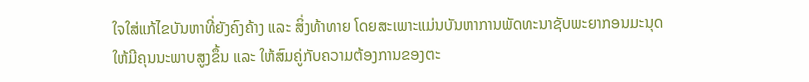ໃຈໃສ່ແກ້ໄຂບັນຫາທີ່ຍັງຄົງຄ້າງ ແລະ ສິ່ງທ້າທາຍ ໂດຍສະເພາະແມ່ນບັນຫາການພັດທະນາຊັບພະຍາກອນມະນຸດໃຫ້ມີຄຸນນະພາບສູງຂຶ້ນ ແລະ ໃຫ້ສົມຄູ່ກັບຄວາມຕ້ອງການຂອງຕະ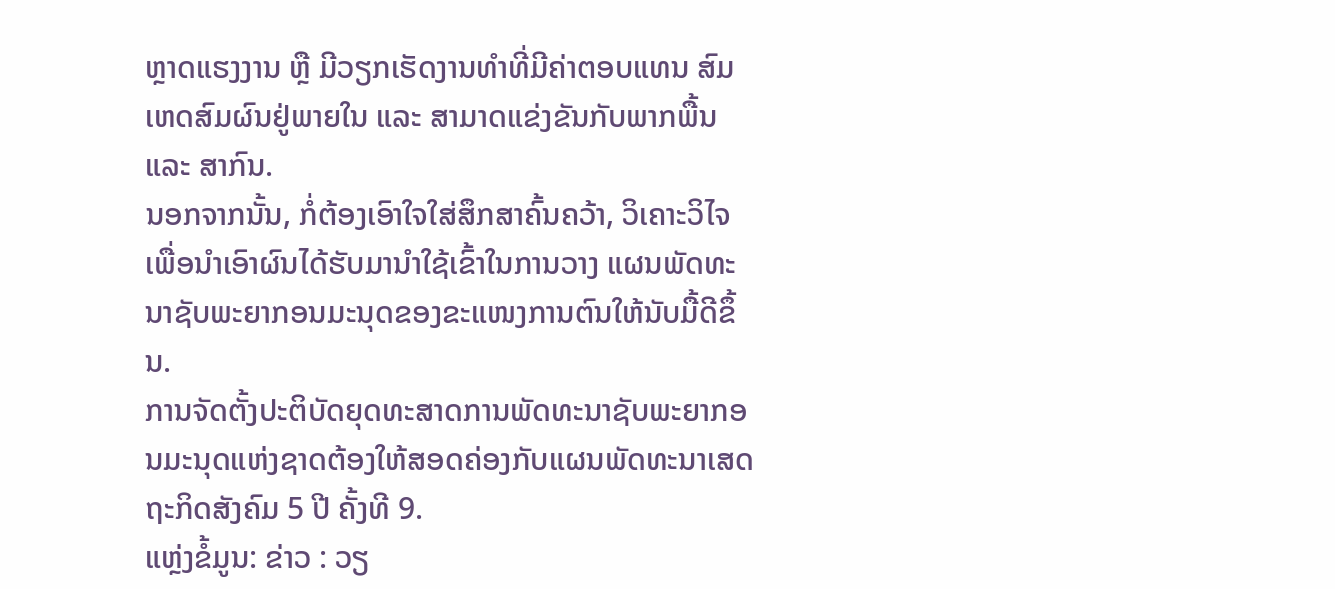ຫຼາດແຮງງານ ຫຼື ມີວຽກເຮັດງານທຳທີ່ມີຄ່າຕອບແທນ ສົມເຫດສົມຜົນຢູ່ພາຍໃນ ແລະ ສາມາດແຂ່ງຂັນກັບພາກພື້ນ ແລະ ສາກົນ.
ນອກຈາກນັ້ນ, ກໍ່ຕ້ອງເອົາໃຈໃສ່ສຶກສາຄົ້ນຄວ້າ, ວິເຄາະວິໄຈ ເພື່ອນຳເອົາຜົນໄດ້ຮັບມານຳໃຊ້ເຂົ້າໃນການວາງ ແຜນພັດທະນາຊັບພະຍາກອນມະນຸດຂອງຂະແໜງການຕົນໃຫ້ນັບມື້ດີຂຶ້ນ.
ການຈັດຕັ້ງປະຕິບັດຍຸດທະສາດການພັດທະນາຊັບພະຍາກອນມະນຸດແຫ່ງຊາດຕ້ອງໃຫ້ສອດຄ່ອງກັບແຜນພັດທະນາເສດຖະກິດສັງຄົມ 5 ປີ ຄັ້ງທີ 9.
ແຫຼ່ງຂໍ້ມູນ: ຂ່າວ : ວຽ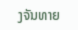ງຈັນທາຍ